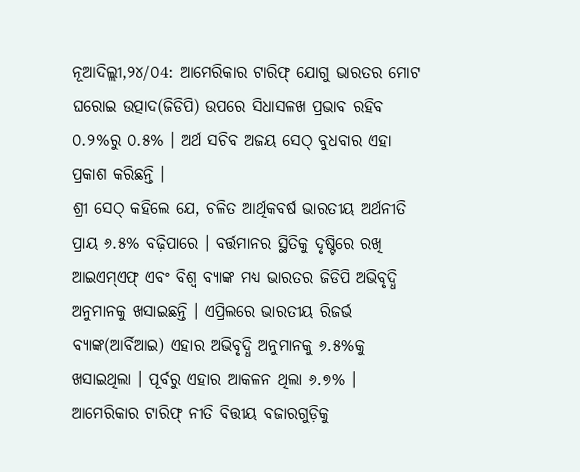ନୂଆଦିଲ୍ଲୀ,୨୪/୦4: ଆମେରିକାର ଟାରିଫ୍ ଯୋଗୁ ଭାରତର ମୋଟ ଘରୋଇ ଉତ୍ପାଦ(ଜିଡିପି) ଉପରେ ସିଧାସଳଖ ପ୍ରଭାବ ରହିବ ୦.୨%ରୁ ୦.୫% । ଅର୍ଥ ସଚିବ ଅଜୟ ସେଠ୍ ବୁଧବାର ଏହା ପ୍ରକାଶ କରିଛନ୍ତି ।
ଶ୍ରୀ ସେଠ୍ କହିଲେ ଯେ, ଚଳିତ ଆର୍ଥିକବର୍ଷ ଭାରତୀୟ ଅର୍ଥନୀତି ପ୍ରାୟ ୬.୫% ବଢ଼ିପାରେ । ବର୍ତ୍ତମାନର ସ୍ଥିତିକୁ ଦୃଷ୍ଟିରେ ରଖି ଆଇଏମ୍ଏଫ୍ ଏବଂ ବିଶ୍ୱ ବ୍ୟାଙ୍କ ମଧ୍ୟ ଭାରତର ଜିଡିପି ଅଭିବୃଦ୍ଧି ଅନୁମାନକୁ ଖସାଇଛନ୍ତି । ଏପ୍ରିଲରେ ଭାରତୀୟ ରିଜର୍ଭ ବ୍ୟାଙ୍କ(ଆର୍ବିଆଇ) ଏହାର ଅଭିବୃଦ୍ଧି ଅନୁମାନକୁ ୬.୫%କୁ ଖସାଇଥିଲା । ପୂର୍ବରୁ ଏହାର ଆକଳନ ଥିଲା ୬.୭% । ଆମେରିକାର ଟାରିଫ୍ ନୀତି ବିତ୍ତୀୟ ବଜାରଗୁଡ଼ିକୁ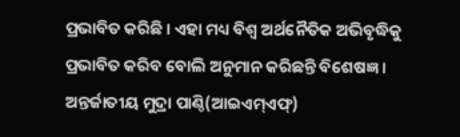ପ୍ରଭାବିତ କରିଛି । ଏହା ମଧ୍ୟ ବିଶ୍ୱ ଅର୍ଥନୈତିକ ଅଭିବୃଦ୍ଧିକୁ ପ୍ରଭାବିତ କରିବ ବୋଲି ଅନୁମାନ କରିଛନ୍ତି ବିଶେଷଜ୍ଞ ।
ଅନ୍ତର୍ଜାତୀୟ ମୁଦ୍ରା ପାଣ୍ଠି(ଆଇଏମ୍ଏଫ୍)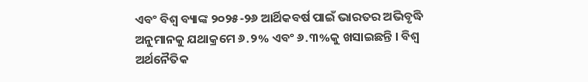ଏବଂ ବିଶ୍ୱ ବ୍ୟାଙ୍କ ୨୦୨୫-୨୬ ଆର୍ଥିକବର୍ଷ ପାଇଁ ଭାରତର ଅଭିବୃଦ୍ଧି ଅନୁମାନକୁ ଯଥାକ୍ରମେ ୬.୨% ଏବଂ ୬.୩%କୁ ଖସାଇଛନ୍ତି । ବିଶ୍ୱ ଅର୍ଥନୈତିକ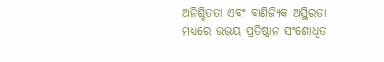ଅନିଶ୍ଚିତତା ଏବଂ ବାଣିଜ୍ୟିକ ଅସ୍ଥିରତା ମଧ୍ୟରେ ଉଭୟ ପ୍ରତିଷ୍ଠାନ ସଂଶୋଧିତ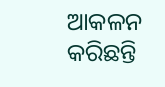ଆକଳନ କରିଛନ୍ତି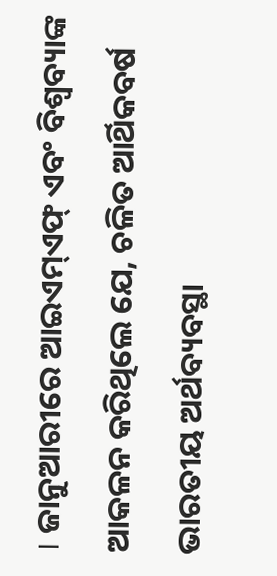। ଜାନୁଆରୀରେ ଆଇଏମ୍ଏଫ୍ ଏବଂ ବିଶ୍ୱବ୍ୟାଙ୍କ ଆକଳନ କରିଥିଲେ ଯେ, ଚଳିତ ଆର୍ଥିକବର୍ଷ ଭାରତୀୟ ଅର୍ଥବ୍ୟବସ୍ଥା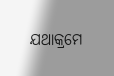ଯଥାକ୍ରମେ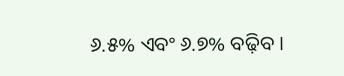୬.୫% ଏବଂ ୬.୭% ବଢ଼ିବ ।